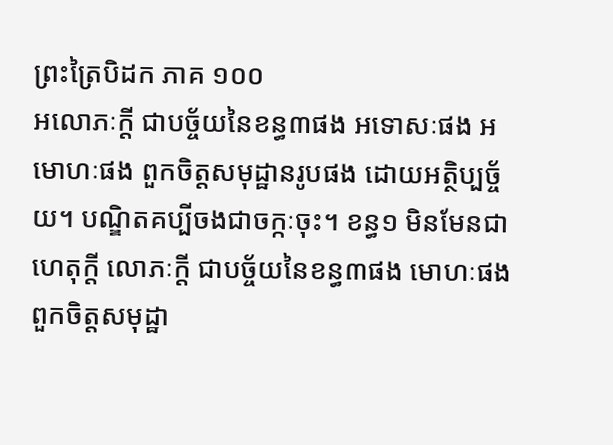ព្រះត្រៃបិដក ភាគ ១០០
អលោភៈក្តី ជាបច្ច័យនៃខន្ធ៣ផង អទោសៈផង អមោហៈផង ពួកចិត្តសមុដ្ឋានរូបផង ដោយអត្ថិប្បច្ច័យ។ បណ្ឌិតគប្បីចងជាចក្កៈចុះ។ ខន្ធ១ មិនមែនជាហេតុក្តី លោភៈក្តី ជាបច្ច័យនៃខន្ធ៣ផង មោហៈផង ពួកចិត្តសមុដ្ឋា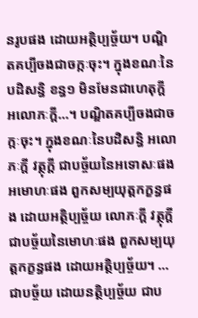នរូបផង ដោយអត្ថិប្បច្ច័យ។ បណ្ឌិតគប្បីចងជាចក្កៈចុះ។ ក្នុងខណៈនៃបដិសន្ធិ ខន្ធ១ មិនមែនជាហេតុក្តី អលោភៈក្តី…។ បណ្ឌិតគប្បីចងជាចក្កៈចុះ។ ក្នុងខណៈនៃបដិសន្ធិ អលោភៈក្តី វត្ថុក្តី ជាបច្ច័យនៃអទោសៈផង អមោហៈផង ពួកសម្បយុត្តកក្ខន្ធផង ដោយអត្ថិប្បច្ច័យ លោភៈក្តី វត្ថុក្តី ជាបច្ច័យនៃមោហៈផង ពួកសម្បយុត្តកក្ខន្ធផង ដោយអត្ថិប្បច្ច័យ។ …ជាបច្ច័យ ដោយនត្ថិប្បច្ច័យ ជាប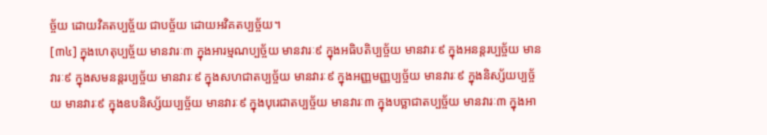ច្ច័យ ដោយវិគតប្បច្ច័យ ជាបច្ច័យ ដោយអវិគតប្បច្ច័យ។
[៣៤] ក្នុងហេតុប្បច្ច័យ មានវារៈ៣ ក្នុងអារម្មណប្បច្ច័យ មានវារៈ៩ ក្នុងអធិបតិប្បច្ច័យ មានវារៈ៩ ក្នុងអនន្តរប្បច្ច័យ មានវារៈ៩ ក្នុងសមនន្តរប្បច្ច័យ មានវារៈ៩ ក្នុងសហជាតប្បច្ច័យ មានវារៈ៩ ក្នុងអញ្ញមញ្ញប្បច្ច័យ មានវារៈ៩ ក្នុងនិស្ស័យប្បច្ច័យ មានវារៈ៩ ក្នុងឧបនិស្ស័យប្បច្ច័យ មានវារៈ៩ ក្នុងបុរេជាតប្បច្ច័យ មានវារៈ៣ ក្នុងបច្ឆាជាតប្បច្ច័យ មានវារៈ៣ ក្នុងអា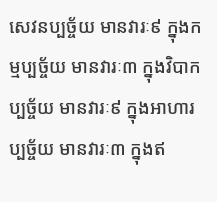សេវនប្បច្ច័យ មានវារៈ៩ ក្នុងកម្មប្បច្ច័យ មានវារៈ៣ ក្នុងវិបាកប្បច្ច័យ មានវារៈ៩ ក្នុងអាហារប្បច្ច័យ មានវារៈ៣ ក្នុងឥ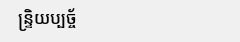ន្រ្ទិយប្បច្ច័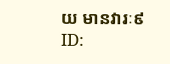យ មានវារៈ៩
ID: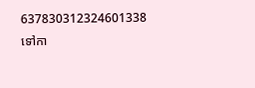637830312324601338
ទៅកា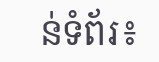ន់ទំព័រ៖